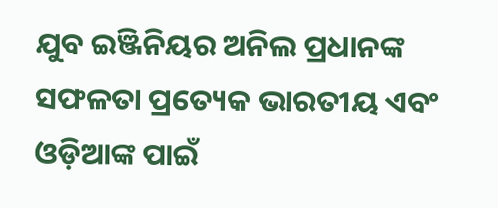ଯୁବ ଇଞ୍ଜିନିୟର ଅନିଲ ପ୍ରଧାନଙ୍କ ସଫଳତା ପ୍ରତ୍ୟେକ ଭାରତୀୟ ଏବଂ ଓଡ଼ିଆଙ୍କ ପାଇଁ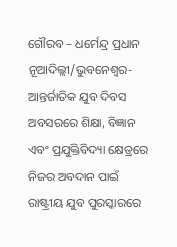ଗୌରବ – ଧର୍ମେନ୍ଦ୍ର ପ୍ରଧାନ
ନୂଆଦିଲ୍ଲୀ/ଭୁବନେଶ୍ୱର- ଆନ୍ତର୍ଜାତିକ ଯୁବ ଦିବସ ଅବସରରେ ଶିକ୍ଷା, ବିଜ୍ଞାନ ଏବଂ ପ୍ରଯୁକ୍ତିବିଦ୍ୟା କ୍ଷେତ୍ରରେ ନିଜର ଅବଦାନ ପାଇଁ ରାଷ୍ଟ୍ରୀୟ ଯୁବ ପୁରସ୍କାରରେ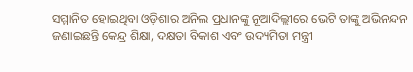ସମ୍ମାନିତ ହୋଇଥିବା ଓଡ଼ିଶାର ଅନିଲ ପ୍ରଧାନଙ୍କୁ ନୂଆଦିଲ୍ଲୀରେ ଭେଟି ତାଙ୍କୁ ଅଭିନନ୍ଦନ ଜଣାଇଛନ୍ତି କେନ୍ଦ୍ର ଶିକ୍ଷା, ଦକ୍ଷତା ବିକାଶ ଏବଂ ଉଦ୍ୟମିତା ମନ୍ତ୍ରୀ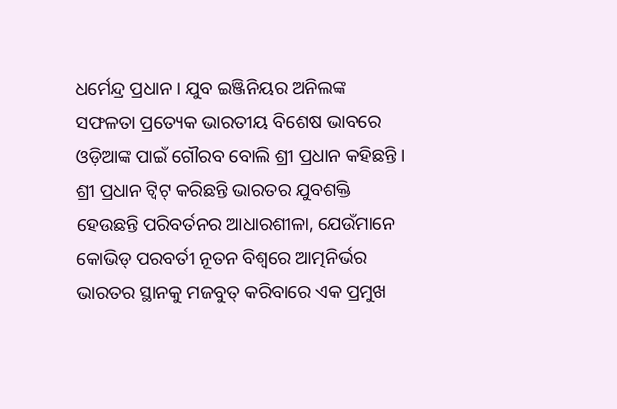ଧର୍ମେନ୍ଦ୍ର ପ୍ରଧାନ । ଯୁବ ଇଞ୍ଜିନିୟର ଅନିଲଙ୍କ ସଫଳତା ପ୍ରତ୍ୟେକ ଭାରତୀୟ ବିଶେଷ ଭାବରେ ଓଡ଼ିଆଙ୍କ ପାଇଁ ଗୌରବ ବୋଲି ଶ୍ରୀ ପ୍ରଧାନ କହିଛନ୍ତି ।
ଶ୍ରୀ ପ୍ରଧାନ ଟ୍ୱିଟ୍ କରିଛନ୍ତି ଭାରତର ଯୁବଶକ୍ତି ହେଉଛନ୍ତି ପରିବର୍ତନର ଆଧାରଶୀଳା, ଯେଉଁମାନେ କୋଭିଡ୍ ପରବର୍ତୀ ନୂତନ ବିଶ୍ୱରେ ଆତ୍ମନିର୍ଭର ଭାରତର ସ୍ଥାନକୁ ମଜବୁତ୍ କରିବାରେ ଏକ ପ୍ରମୁଖ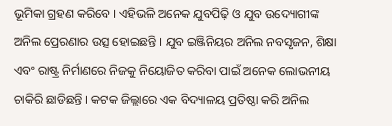ଭୂମିକା ଗ୍ରହଣ କରିବେ । ଏହିଭଳି ଅନେକ ଯୁବପିଢ଼ି ଓ ଯୁବ ଉଦ୍ୟୋଗୀଙ୍କ ଅନିଲ ପ୍ରେରଣାର ଉତ୍ସ ହୋଇଛନ୍ତି । ଯୁବ ଇଞ୍ଜିନିୟର ଅନିଲ ନବସୃଜନ, ଶିକ୍ଷା ଏବଂ ରାଷ୍ଟ୍ର ନିର୍ମାଣରେ ନିଜକୁ ନିୟୋଜିତ କରିବା ପାଇଁ ଅନେକ ଲୋଭନୀୟ ଚାକିରି ଛାଡିଛନ୍ତି । କଟକ ଜିଲ୍ଲାରେ ଏକ ବିଦ୍ୟାଳୟ ପ୍ରତିଷ୍ଠା କରି ଅନିଲ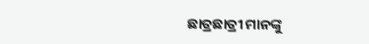ଛାତ୍ରଛାତ୍ରୀ ମାନଙ୍କୁ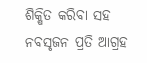ଶିକ୍ଷିତ କରିବା ସହ ନବସୃଜନ ପ୍ରତି ଆଗ୍ରହ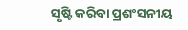ସୃଷ୍ଟି କରିବା ପ୍ରଶଂସନୀୟ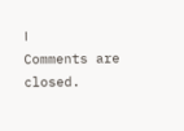।
Comments are closed.